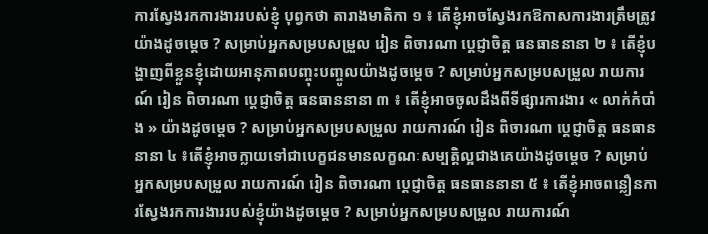ការស្វែងរកការងាររបស់ខ្ញុំ បុព្វកថា តារាងមាតិកា ១ ៖ តើខ្ញុំអាចស្វែងរកឱកាសការងារត្រឹមត្រូវយ៉ាងដូចម្ដេច ? សម្រាប់អ្នកសម្របសម្រួល រៀន ពិចារណា ប្តេជ្ញាចិត្ត ធនធាននានា ២ ៖ តើខ្ញុំបង្ហាញពីខ្លួនខ្ញុំដោយអានុភាពបញ្ចុះបញ្ចូលយ៉ាងដូចម្ដេច ? សម្រាប់អ្នកសម្របសម្រួល រាយការណ៍ រៀន ពិចារណា ប្តេជ្ញាចិត្ត ធនធាននានា ៣ ៖ តើខ្ញុំអាចចូលដឹងពីទីផ្សារការងារ « លាក់កំបាំង » យ៉ាងដូចម្ដេច ? សម្រាប់អ្នកសម្របសម្រួល រាយការណ៍ រៀន ពិចារណា ប្តេជ្ញាចិត្ត ធនធាននានា ៤ ៖តើខ្ញុំអាចក្លាយទៅជាបេក្ខជនមានលក្ខណៈសម្បត្តិល្អជាងគេយ៉ាងដូចម្តេច ? សម្រាប់អ្នកសម្របសម្រួល រាយការណ៍ រៀន ពិចារណា ប្តេជ្ញាចិត្ត ធនធាននានា ៥ ៖ តើខ្ញុំអាចពន្លឿនការស្វែងរកការងាររបស់ខ្ញុំយ៉ាងដូចម្ដេច ? សម្រាប់អ្នកសម្របសម្រួល រាយការណ៍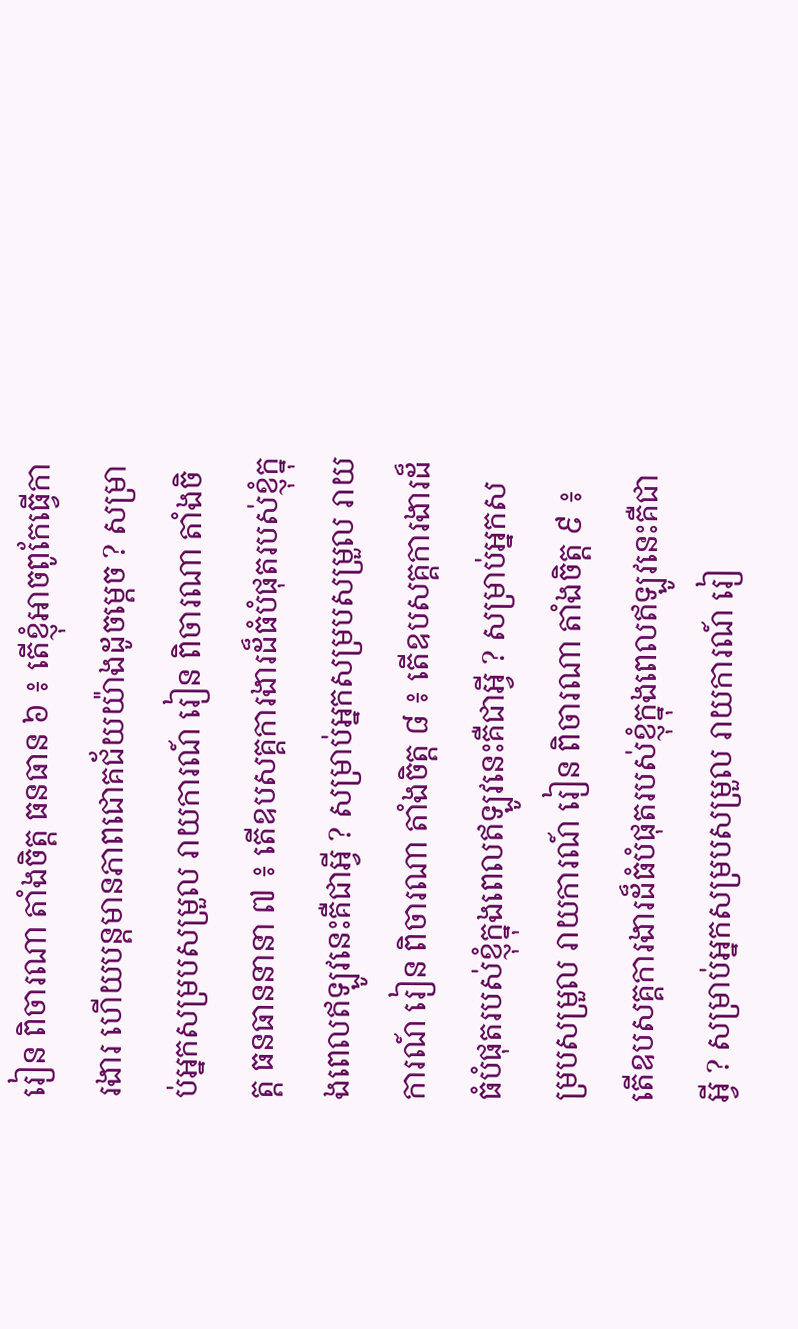រៀន ពិចារណា តាំងចិត្ត ធនធាន ៦ ៖ តើខ្ញុំអាចពូកែធ្វើការងារ ហើយបន្ដមានភាពជោគជ័យយ៉ាងដូចម្ដេច ? សម្រាប់អ្នកសម្របសម្រួល រាយការណ៍ រៀន ពិចារណា តាំងចិត្ត ធនធាននានា ៧ ៖ តើឧបសគ្គការងារដ៏ធំបំផុតរបស់ខ្ញុំក្នុងពេលឥឡូវនេះគឺជាអ្វី ? សម្រាប់អ្នកសម្របសម្រួល រាយការណ៍ រៀន ពិចារណា តាំងចិត្ត ៨ ៖ តើឧបសគ្គការងារដ៏ធំបំផុតរបស់ខ្ញុំក្នុងពេលឥឡូវនេះគឺជាអ្វី ? សម្រាប់អ្នកសម្របសម្រួល រាយការណ៍ រៀន ពិចារណា តាំងចិត្ត ៩ ៖ តើឧបសគ្គការងារដ៏ធំបំផុតរបស់ខ្ញុំក្នុងពេលឥឡូវនេះគឺជាអ្វី ? សម្រាប់អ្នកសម្របសម្រួល រាយការណ៍ រៀ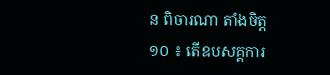ន ពិចារណា តាំងចិត្ត ១០ ៖ តើឧបសគ្គការ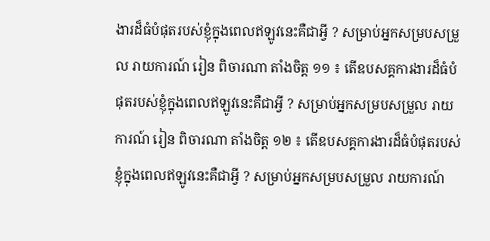ងារដ៏ធំបំផុតរបស់ខ្ញុំក្នុងពេលឥឡូវនេះគឺជាអ្វី ? សម្រាប់អ្នកសម្របសម្រួល រាយការណ៍ រៀន ពិចារណា តាំងចិត្ត ១១ ៖ តើឧបសគ្គការងារដ៏ធំបំផុតរបស់ខ្ញុំក្នុងពេលឥឡូវនេះគឺជាអ្វី ? សម្រាប់អ្នកសម្របសម្រួល រាយការណ៍ រៀន ពិចារណា តាំងចិត្ត ១២ ៖ តើឧបសគ្គការងារដ៏ធំបំផុតរបស់ខ្ញុំក្នុងពេលឥឡូវនេះគឺជាអ្វី ? សម្រាប់អ្នកសម្របសម្រួល រាយការណ៍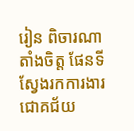រៀន ពិចារណា តាំងចិត្ត ផែនទីស្វែងរកការងារជោគជ័យ